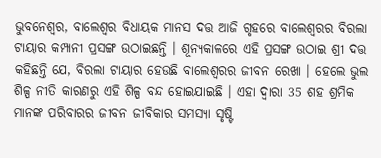ଭୁବନେଶ୍ୱର, ବାଲେଶ୍ୱର ବିଧାୟକ ମାନସ ଦତ୍ତ ଆଜି ଗୃହରେ ବାଲେଶ୍ୱରର ବିରଲା ଟାୟାର କମ୍ପାନୀ ପ୍ରସଙ୍ଗ ଉଠାଇଛନ୍ତି । ଶୂନ୍ୟକାଳରେ ଏହି ପ୍ରସଙ୍ଗ ଉଠାଇ ଶ୍ରୀ ଦତ୍ତ କହିଛନ୍ତି ଯେ, ବିରଲା ଟାୟାର ହେଉଛି ବାଲେଶ୍ୱରର ଜୀବନ ରେଖା । ହେଲେ ଭୁଲ ଶିଳ୍ପ ନୀତି କାରଣରୁ ଏହି ଶିଳ୍ପ ବନ୍ଦ ହୋଇଯାଇଛି । ଏହା ଦ୍ୱାରା 35 ଶହ ଶ୍ରମିକ ମାନଙ୍କ ପରିବାରର ଜୀବନ ଜୀବିକାର ସମସ୍ୟା ସୃଷ୍ଟି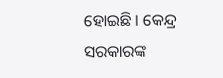ହୋଇଛି । କେନ୍ଦ୍ର ସରକାରଙ୍କ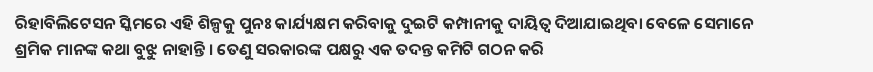ରିହାବିଲିଟେସନ ସ୍କିମରେ ଏହି ଶିଳ୍ପକୁ ପୁନଃ କାର୍ଯ୍ୟକ୍ଷମ କରିବାକୁ ଦୁଇଟି କମ୍ପାନୀକୁ ଦାୟିତ୍ୱ ଦିଆଯାଇଥିବା ବେଳେ ସେମାନେ ଶ୍ରମିକ ମାନଙ୍କ କଥା ବୁଝୁ ନାହାନ୍ତି । ତେଣୁ ସରକାରଙ୍କ ପକ୍ଷରୁ ଏକ ତଦନ୍ତ କମିଟି ଗଠନ କରି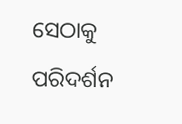ସେଠାକୁ ପରିଦର୍ଶନ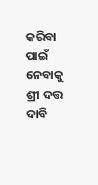କରିବା ପାଇଁ ନେବାକୁ ଶ୍ରୀ ଦତ୍ତ ଦାବି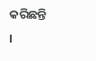କରିଛନ୍ତି ।